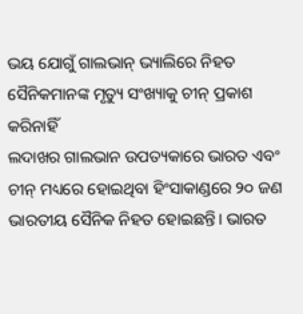ଭୟ ଯୋଗୁଁ ଗାଲଭାନ୍ ଭ୍ୟାଲିରେ ନିହତ ସୈନିକମାନଙ୍କ ମୃତ୍ୟୁ ସଂଖ୍ୟାକୁ ଚୀନ୍ ପ୍ରକାଶ କରିନାହିଁ
ଲଦାଖର ଗାଲଭାନ ଉପତ୍ୟକାରେ ଭାରତ ଏବଂ ଚୀନ୍ ମଧ୍ୟରେ ହୋଇଥିବା ହିଂସାକାଣ୍ଡରେ ୨୦ ଜଣ ଭାରତୀୟ ସୈନିକ ନିହତ ହୋଇଛନ୍ତି। ଭାରତ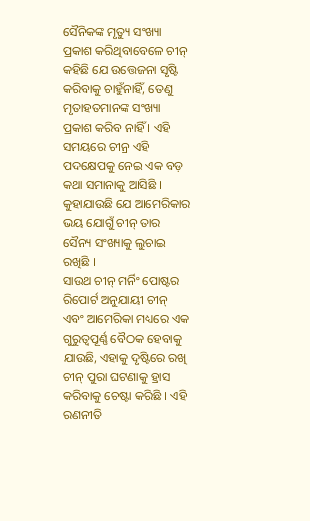ସୈନିକଙ୍କ ମୃତ୍ୟୁ ସଂଖ୍ୟା ପ୍ରକାଶ କରିଥିବାବେଳେ ଚୀନ୍ କହିଛି ଯେ ଉତ୍ତେଜନା ସୃଷ୍ଟି କରିବାକୁ ଚାହୁଁନାହିଁ, ତେଣୁ ମୃତାହତମାନଙ୍କ ସଂଖ୍ୟା ପ୍ରକାଶ କରିବ ନାହିଁ । ଏହି ସମୟରେ ଚୀନ୍ର ଏହି ପଦକ୍ଷେପକୁ ନେଇ ଏକ ବଡ଼ କଥା ସମାନାକୁ ଆସିଛି । କୁହାଯାଉଛି ଯେ ଆମେରିକାର ଭୟ ଯୋଗୁଁ ଚୀନ୍ ତାର ସୈନ୍ୟ ସଂଖ୍ୟାକୁ ଲୁଚାଇ ରଖିଛି ।
ସାଉଥ ଚୀନ୍ ମର୍ନିଂ ପୋଷ୍ଟର ରିପୋର୍ଟ ଅନୁଯାୟୀ ଚୀନ୍ ଏବଂ ଆମେରିକା ମଧ୍ୟରେ ଏକ ଗୁରୁତ୍ୱପୂର୍ଣ୍ଣ ବୈଠକ ହେବାକୁ ଯାଉଛି, ଏହାକୁ ଦୃଷ୍ଟିରେ ରଖି ଚୀନ୍ ପୁରା ଘଟଣାକୁ ହ୍ରାସ କରିବାକୁ ଚେଷ୍ଟା କରିଛି । ଏହି ରଣନୀତି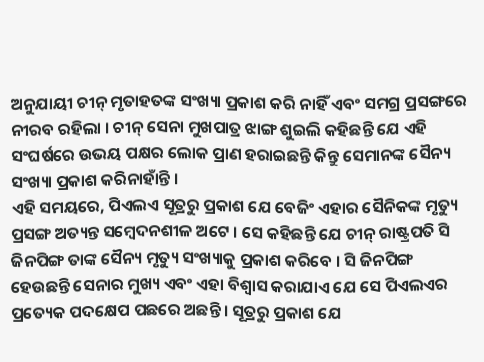ଅନୁଯାୟୀ ଚୀନ୍ ମୃତାହତଙ୍କ ସଂଖ୍ୟା ପ୍ରକାଶ କରି ନାହିଁ ଏବଂ ସମଗ୍ର ପ୍ରସଙ୍ଗରେ ନୀରବ ରହିଲା । ଚୀନ୍ ସେନା ମୁଖପାତ୍ର ଝାଙ୍ଗ ଶୁଇଲି କହିଛନ୍ତି ଯେ ଏହି ସଂଘର୍ଷରେ ଉଭୟ ପକ୍ଷର ଲୋକ ପ୍ରାଣ ହରାଇଛନ୍ତି କିନ୍ତୁ ସେମାନଙ୍କ ସୈନ୍ୟ ସଂଖ୍ୟା ପ୍ରକାଶ କରିନାହାଁନ୍ତି ।
ଏହି ସମୟରେ, ପିଏଲଏ ସୂତ୍ରରୁ ପ୍ରକାଶ ଯେ ବେଜିଂ ଏହାର ସୈନିକଙ୍କ ମୃତ୍ୟୁ ପ୍ରସଙ୍ଗ ଅତ୍ୟନ୍ତ ସମ୍ବେଦନଶୀଳ ଅଟେ । ସେ କହିଛନ୍ତି ଯେ ଚୀନ୍ ରାଷ୍ଟ୍ରପତି ସି ଜିନପିଙ୍ଗ ତାଙ୍କ ସୈନ୍ୟ ମୃତ୍ୟୁ ସଂଖ୍ୟାକୁ ପ୍ରକାଶ କରିବେ । ସି ଜିନପିଙ୍ଗ ହେଉଛନ୍ତି ସେନାର ମୁଖ୍ୟ ଏବଂ ଏହା ବିଶ୍ୱାସ କରାଯାଏ ଯେ ସେ ପିଏଲଏର ପ୍ରତ୍ୟେକ ପଦକ୍ଷେପ ପଛରେ ଅଛନ୍ତି । ସୂତ୍ରରୁ ପ୍ରକାଶ ଯେ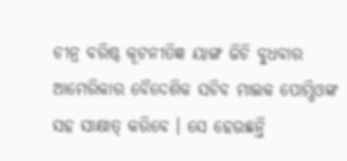ଚୀନ୍ର ବରିଷ୍ଠ କୂଟନୀତିଜ୍ଞ ୟାଙ୍ଗ ଜିଚି ବୁଧବାର ଆମେରିକାର ବୈଦେଶିକ ସଚିବ ମାଇକ ପୋମ୍ପିଓଙ୍କ ସହ ସାକ୍ଷାତ୍ କରିବେ । ସେ ହେଉଛନ୍ତି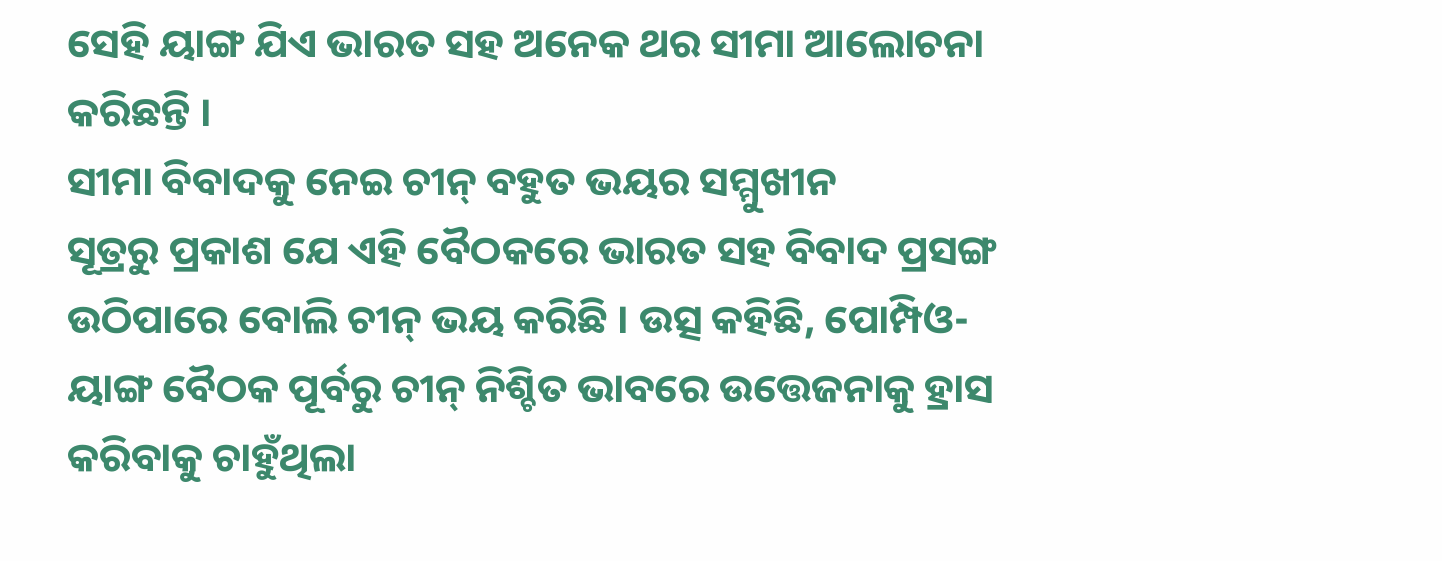ସେହି ୟାଙ୍ଗ ଯିଏ ଭାରତ ସହ ଅନେକ ଥର ସୀମା ଆଲୋଚନା କରିଛନ୍ତି ।
ସୀମା ବିବାଦକୁ ନେଇ ଚୀନ୍ ବହୁତ ଭୟର ସମ୍ମୁଖୀନ
ସୂତ୍ରରୁ ପ୍ରକାଶ ଯେ ଏହି ବୈଠକରେ ଭାରତ ସହ ବିବାଦ ପ୍ରସଙ୍ଗ ଉଠିପାରେ ବୋଲି ଚୀନ୍ ଭୟ କରିଛି । ଉତ୍ସ କହିଛି, ପୋମ୍ପିଓ-ୟାଙ୍ଗ ବୈଠକ ପୂର୍ବରୁ ଚୀନ୍ ନିଶ୍ଚିତ ଭାବରେ ଉତ୍ତେଜନାକୁ ହ୍ରାସ କରିବାକୁ ଚାହୁଁଥିଲା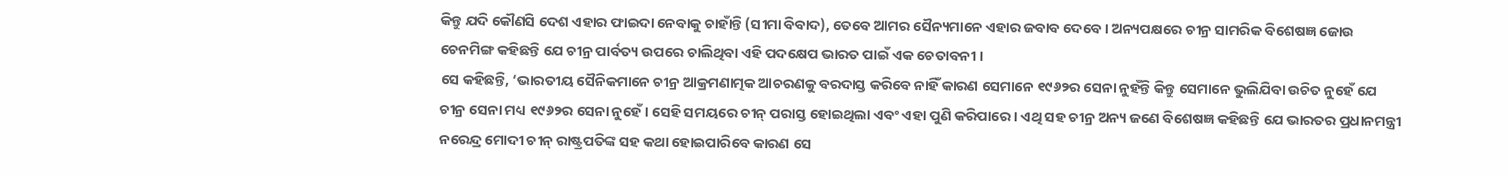କିନ୍ତୁ ଯଦି କୌଣସି ଦେଶ ଏହାର ଫାଇଦା ନେବାକୁ ଚାହାଁନ୍ତି (ସୀମା ବିବାଦ), ତେବେ ଆମର ସୈନ୍ୟମାନେ ଏହାର ଜବାବ ଦେବେ । ଅନ୍ୟପକ୍ଷରେ ଚୀନ୍ର ସାମରିକ ବିଶେଷଜ୍ଞ ଜୋଉ ଚେନମିଙ୍ଗ କହିଛନ୍ତି ଯେ ଚୀନ୍ର ପାର୍ବତ୍ୟ ଉପରେ ଚାଲିଥିବା ଏହି ପଦକ୍ଷେପ ଭାରତ ପାଇଁ ଏକ ଚେତାବନୀ ।
ସେ କହିଛନ୍ତି, ‘ଭାରତୀୟ ସୈନିକମାନେ ଚୀନ୍ର ଆକ୍ରମଣାତ୍ମକ ଆଚରଣକୁ ବରଦାସ୍ତ କରିବେ ନାହିଁ କାରଣ ସେମାନେ ୧୯୬୨ର ସେନା ନୁହଁନ୍ତି କିନ୍ତୁ ସେମାନେ ଭୁଲିଯିବା ଉଚିତ ନୁହେଁ ଯେ ଚୀନ୍ର ସେନା ମଧ୍ୟ ୧୯୬୨ର ସେନା ନୁହେଁ । ସେହି ସମୟରେ ଚୀନ୍ ପରାସ୍ତ ହୋଇଥିଲା ଏବଂ ଏହା ପୁଣି କରିପାରେ । ଏଥି ସହ ଚୀନ୍ର ଅନ୍ୟ ଜଣେ ବିଶେଷଜ୍ଞ କହିଛନ୍ତି ଯେ ଭାରତର ପ୍ରଧାନମନ୍ତ୍ରୀ ନରେନ୍ଦ୍ର ମୋଦୀ ଚୀନ୍ ରାଷ୍ଟ୍ରପତିଙ୍କ ସହ କଥା ହୋଇପାରିବେ କାରଣ ସେ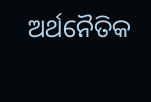ଅର୍ଥନୈତିକ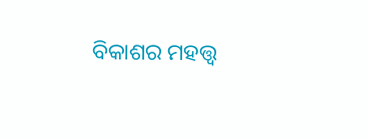ବିକାଶର ମହତ୍ତ୍ୱ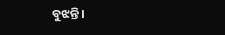ବୁଝନ୍ତି ।